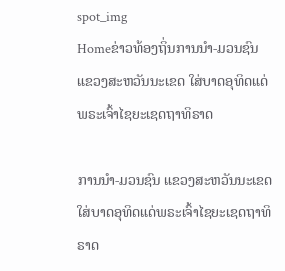spot_img
Homeຂ່າວທ້ອງຖິ່ນການນຳ-ມວນຊົນ ແຂວງສະຫວັນນະເຂດ ໃສ່ບາດອຸທິດແດ່ພຣະເຈົ້າໄຊຍະເຊດຖາທິຣາດ

ການນຳ-ມວນຊົນ ແຂວງສະຫວັນນະເຂດ ໃສ່ບາດອຸທິດແດ່ພຣະເຈົ້າໄຊຍະເຊດຖາທິຣາດ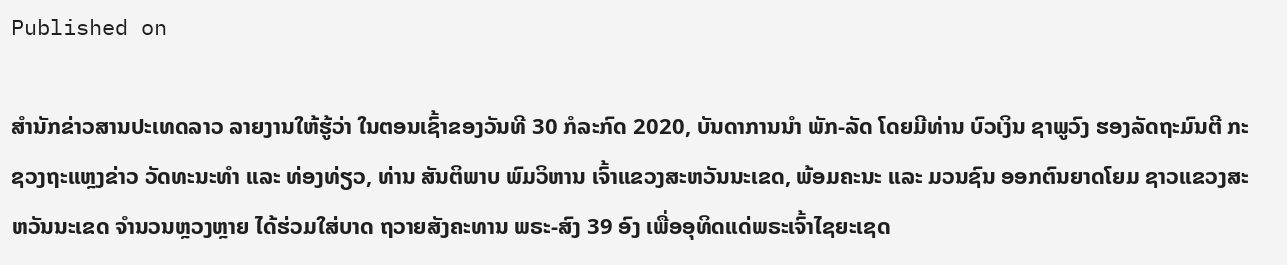Published on

ສຳນັກຂ່າວສານປະເທດລາວ ລາຍງານໃຫ້ຮູ້ວ່າ ໃນຕອນເຊົ້າຂອງວັນທີ 30 ກໍລະກົດ 2020, ບັນດາການນຳ ພັກ-ລັດ ໂດຍມີທ່ານ ບົວເງິນ ຊາພູວົງ ຮອງລັດຖະມົນຕີ ກະຊວງຖະແຫຼງຂ່າວ ວັດທະນະທຳ ແລະ ທ່ອງທ່ຽວ, ທ່ານ ສັນຕິພາບ ພົມວິຫານ ເຈົ້າແຂວງສະຫວັນນະເຂດ, ພ້ອມຄະນະ ແລະ ມວນຊົນ ອອກຕົນຍາດໂຍມ ຊາວແຂວງສະຫວັນນະເຂດ ຈຳນວນຫຼວງຫຼາຍ ໄດ້ຮ່ວມໃສ່ບາດ ຖວາຍສັງຄະທານ ພຣະ-ສົງ 39 ອົງ ເພື່ອອຸທິດແດ່ພຣະເຈົ້າໄຊຍະເຊດ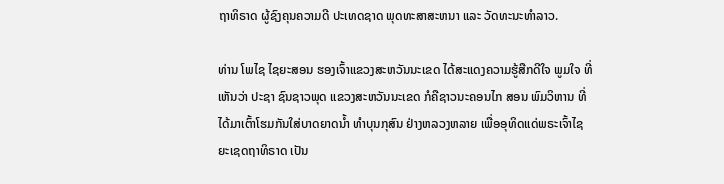ຖາທິຣາດ ຜູ້ຊົງຄຸນຄວາມດີ ປະເທດຊາດ ພຸດທະສາສະຫນາ ແລະ ວັດທະນະທຳລາວ.

ທ່ານ ໂພໄຊ ໄຊຍະສອນ ຮອງເຈົ້າແຂວງສະຫວັນນະເຂດ ໄດ້ສະແດງຄວາມຮູ້ສືກດີໃຈ ພູມໃຈ ທີ່ເຫັນວ່າ ປະຊາ ຊົນຊາວພຸດ ແຂວງສະຫວັນນະເຂດ ກໍຄືຊາວນະຄອນໄກ ສອນ ພົມວິຫານ ທີ່ໄດ້ມາເຕົ້າໂຮມກັນໃສ່ບາດຍາດນ້ຳ ທຳບຸນກຸສົນ ຢ່າງຫລວງຫລາຍ ເພື່ອອຸທິດແດ່ພຣະເຈົ້າໄຊຍະເຊດຖາທິຣາດ ເປັນ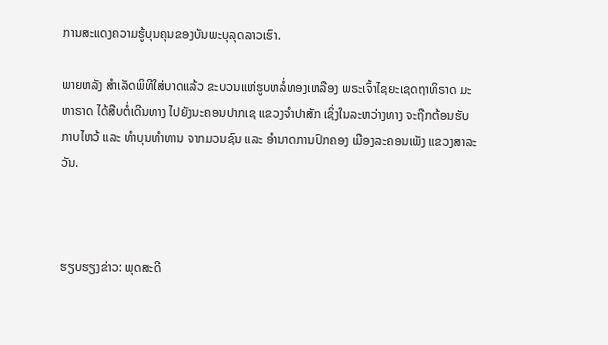ການສະແດງຄວາມຮູ້ບຸນຄຸນຂອງບັນພະບຸລຸດລາວເຮົາ.

ພາຍຫລັງ ສຳເລັດພິທີໃສ່ບາດແລ້ວ ຂະບວນແຫ່ຮູບຫລໍ່ທອງເຫລືອງ ພຣະເຈົ້າໄຊຍະເຊດຖາທິຣາດ ມະຫາຣາດ ໄດ້ສືບຕໍ່ເດີນທາງ ໄປຍັງນະຄອນປາກເຊ ແຂວງຈຳປາສັກ ເຊິ່ງໃນລະຫວ່າງທາງ ຈະຖືກຕ້ອນຮັບ ກາບໄຫວ້ ແລະ ທຳບຸນທຳທານ ຈາກມວນຊົນ ແລະ ອຳນາດການປົກຄອງ ເມືອງລະຄອນເພັງ ແຂວງສາລະວັນ.



ຮຽບຮຽງຂ່າວ: ພຸດສະດີ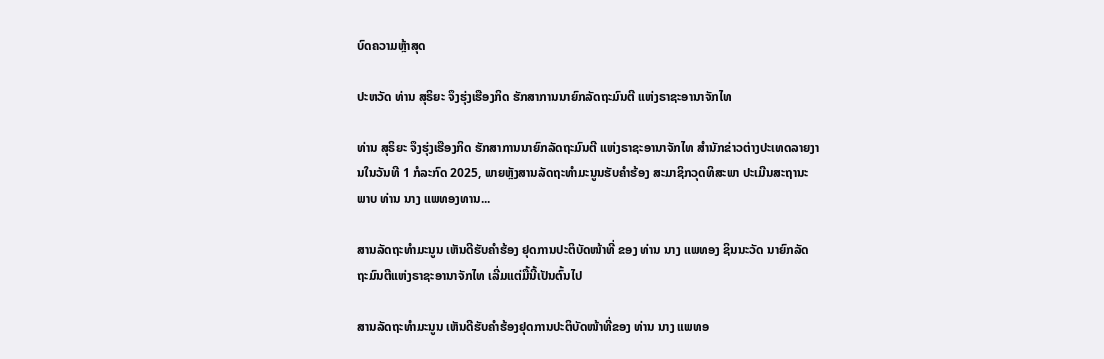ບົດຄວາມຫຼ້າສຸດ

ປະຫວັດ ທ່ານ ສຸຣິຍະ ຈຶງຮຸ່ງເຮືອງກິດ ຮັກສາການນາຍົກລັດຖະມົນຕີ ແຫ່ງຣາຊະອານາຈັກໄທ

ທ່ານ ສຸຣິຍະ ຈຶງຮຸ່ງເຮືອງກິດ ຮັກສາການນາຍົກລັດຖະມົນຕີ ແຫ່ງຣາຊະອານາຈັກໄທ ສຳນັກຂ່າວຕ່າງປະເທດລາຍງານໃນວັນທີ 1 ກໍລະກົດ 2025, ພາຍຫຼັງສານລັດຖະທຳມະນູນຮັບຄຳຮ້ອງ ສະມາຊິກວຸດທິສະພາ ປະເມີນສະຖານະພາບ ທ່ານ ນາງ ແພທອງທານ...

ສານລັດຖະທຳມະນູນ ເຫັນດີຮັບຄຳຮ້ອງ ຢຸດການປະຕິບັດໜ້າທີ່ ຂອງ ທ່ານ ນາງ ແພທອງ ຊິນນະວັດ ນາຍົກລັດຖະມົນຕີແຫ່ງຣາຊະອານາຈັກໄທ ເລີ່ມແຕ່ມື້ນີ້ເປັນຕົ້ນໄປ

ສານລັດຖະທຳມະນູນ ເຫັນດີຮັບຄຳຮ້ອງຢຸດການປະຕິບັດໜ້າທີ່ຂອງ ທ່ານ ນາງ ແພທອ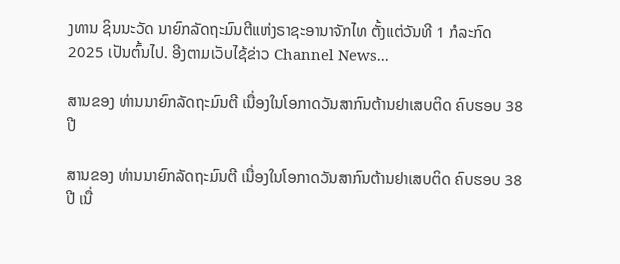ງທານ ຊິນນະວັດ ນາຍົກລັດຖະມົນຕີແຫ່ງຣາຊະອານາຈັກໄທ ຕັ້ງແຕ່ວັນທີ 1 ກໍລະກົດ 2025 ເປັນຕົ້ນໄປ. ອີງຕາມເວັບໄຊ້ຂ່າວ Channel News...

ສານຂອງ ທ່ານນາຍົກລັດຖະມົນຕີ ເນື່ອງໃນໂອກາດວັນສາກົນຕ້ານຢາເສບຕິດ ຄົບຮອບ 38 ປີ

ສານຂອງ ທ່ານນາຍົກລັດຖະມົນຕີ ເນື່ອງໃນໂອກາດວັນສາກົນຕ້ານຢາເສບຕິດ ຄົບຮອບ 38 ປີ ເນື່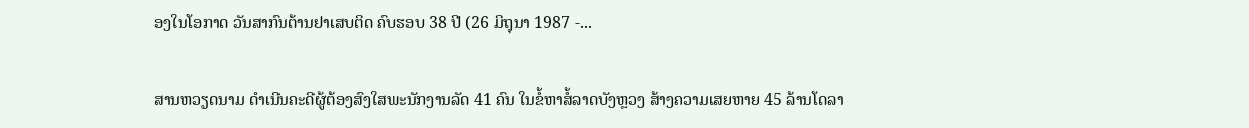ອງໃນໂອກາດ ວັນສາກົນຕ້ານຢາເສບຕິດ ຄົບຮອບ 38 ປີ (26 ມິຖຸນາ 1987 -...

ສານຫວຽດນາມ ດຳເນີນຄະດີຜູ້ຕ້ອງສົງໃສພະນັກງານລັດ 41 ຄົນ ໃນຂໍ້ຫາສໍ້ລາດບັງຫຼວງ ສ້າງຄວາມເສຍຫາຍ 45 ລ້ານໂດລາ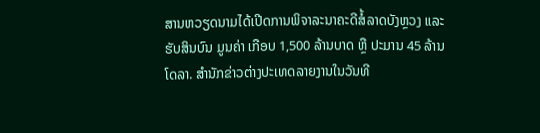ສານຫວຽດນາມໄດ້ເປີດການພິຈາລະນາຄະດີສໍ້ລາດບັງຫຼວງ ແລະ ຮັບສິນບົນ ມູນຄ່າ ເກືອບ 1,500 ລ້ານບາດ ຫຼື ປະມານ 45 ລ້ານໂດລາ. ສຳນັກຂ່າວຕ່າງປະເທດລາຍງານໃນວັນທີ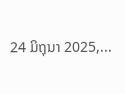24 ມິຖຸນາ 2025,...